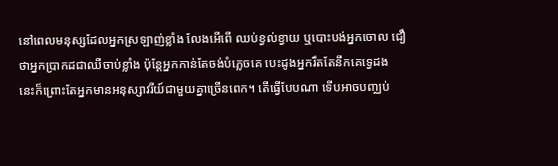នៅពេលមនុស្សដែលអ្នកស្រឡាញ់ខ្លាំង លែងអើពើ ឈប់ខ្វល់ខ្វាយ ឬបោះបង់អ្នកចោល ជឿថាអ្នកប្រាកដជាឈឺចាប់ខ្លាំង ប៉ុន្តែអ្នកកាន់តែចង់បំភ្លេចគេ បេះដូងអ្នករឹតតែនឹកគេទ្វេដង នេះក៏ព្រោះតែអ្នកមានអនុស្សាវរីយ៍ជាមួយគ្នាច្រើនពេក។ តើធ្វើបែបណា ទើបអាចបញ្ឈប់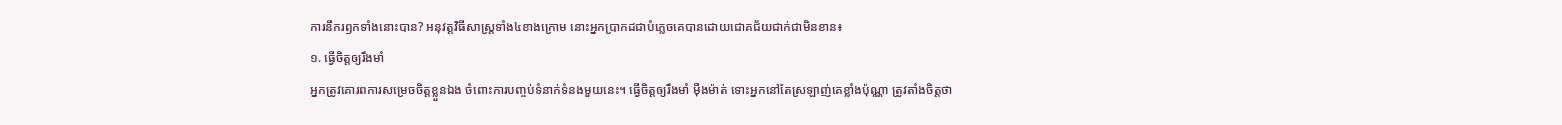ការនឹករឭកទាំងនោះបាន? អនុវត្តវិធីសាស្ត្រទាំង៤ខាងក្រោម នោះអ្នកប្រាកដជាបំភ្លេចគេបានដោយជោគជ័យជាក់ជាមិនខាន៖
១. ធ្វើចិត្តឲ្យរឹងមាំ
អ្នកត្រូវគោរពការសម្រេចចិត្តខ្លួនឯង ចំពោះការបញ្ចប់ទំនាក់ទំនងមួយនេះ។ ធ្វើចិត្តឲ្យរឹងមាំ ម៉ឺងម៉ាត់ ទោះអ្នកនៅតែស្រឡាញ់គេខ្លាំងប៉ុណ្ណា ត្រូវតាំងចិត្តថា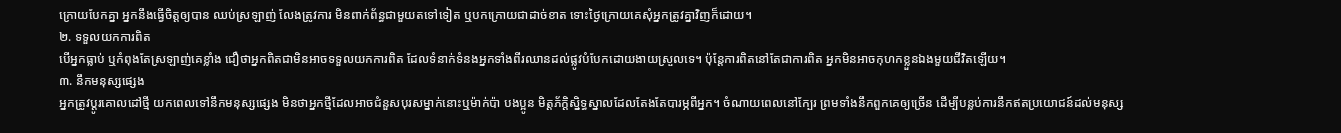ក្រោយបែកគ្នា អ្នកនឹងធ្វើចិត្តឲ្យបាន ឈប់ស្រឡាញ់ លែងត្រូវការ មិនពាក់ព័ន្ធជាមួយតទៅទៀត ឬបកក្រោយជាដាច់ខាត ទោះថ្ងៃក្រោយគេសុំអ្នកត្រូវគ្នាវិញក៏ដោយ។
២. ទទួលយកការពិត
បើអ្នកធ្លាប់ ឬកំពុងតែស្រឡាញ់គេខ្លាំង ជឿថាអ្នកពិតជាមិនអាចទទួលយកការពិត ដែលទំនាក់ទំនងអ្នកទាំងពីរឈានដល់ផ្លូវបំបែកដោយងាយស្រួលទេ។ ប៉ុន្តែការពិតនៅតែជាការពិត អ្នកមិនអាចកុហកខ្លួនឯងមួយជីវិតឡើយ។
៣. នឹកមនុស្សផ្សេង
អ្នកត្រូវប្ដូរគោលដៅថ្មី យកពេលទៅនឹកមនុស្សផ្សេង មិនថាអ្នកថ្មីដែលអាចជំនួសបុរសម្នាក់នោះឬម៉ាក់ប៉ា បងប្អូន មិត្តភ័ក្ដិស្និទ្ធស្នាលដែលតែងតែបារម្ភពីអ្នក។ ចំណាយពេលនៅក្បែរ ព្រមទាំងនឹកពួកគេឲ្យច្រើន ដើម្បីបន្លប់ការនឹកឥតប្រយោជន៍ដល់មនុស្ស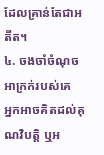ដែលគ្រាន់តែជាអតីត។
៤. ចងចាំចំណុចអាក្រក់របស់គេ
អ្នកអាចគិតដល់គុណវិបត្តិ ឬអ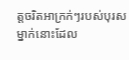ត្តចរិតអាក្រក់ៗរបស់បុរសម្នាក់នោះដែល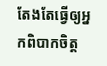តែងតែធ្វើឲ្យអ្នកពិបាកចិត្ត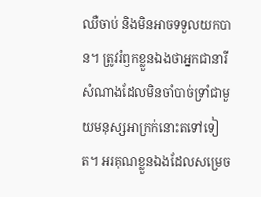ឈឺចាប់ និងមិនអាចទទួលយកបាន។ ត្រូវរំឭកខ្លួនឯងថាអ្នកជានារីសំណាងដែលមិនចាំបាច់ទ្រាំជាមួយមនុស្សអាក្រក់នោះតទៅទៀត។ អរគុណខ្លួនឯងដែលសម្រេច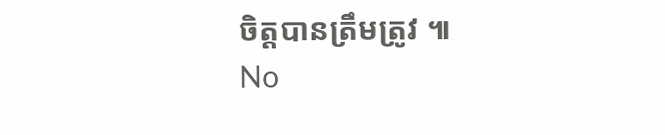ចិត្តបានត្រឹមត្រូវ ៕
No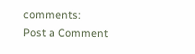comments:
Post a Comment